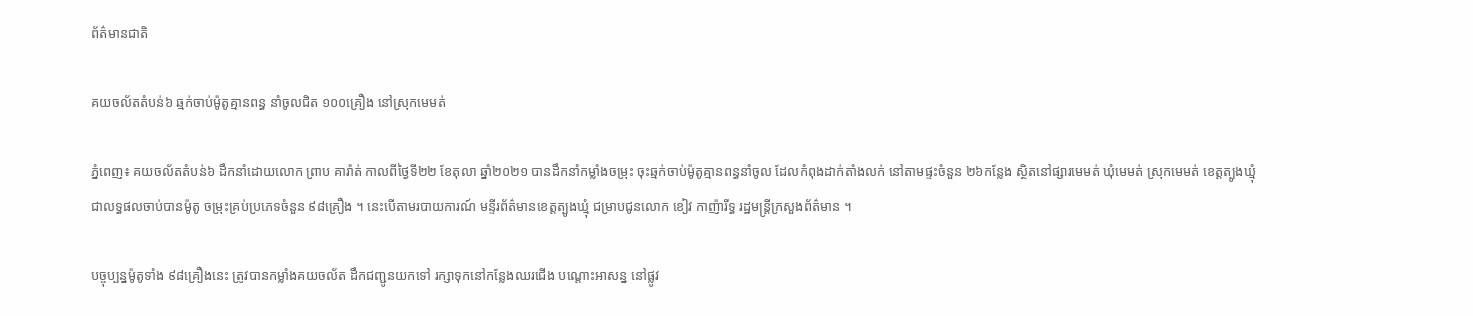ព័ត៌មានជាតិ

គយចល័តតំបន់៦ ឆ្មក់ចាប់ម៉ូតូគ្មានពន្ធ នាំចូលជិត ១០០គ្រឿង នៅស្រុកមេមត់

ភ្នំពេញ៖ គយចល័តតំបន់៦ ដឹកនាំដោយលោក ព្រាប គារ៉ាត់ កាលពីថ្ងៃទី២២ ខែតុលា ឆ្នាំ២០២១ បានដឹកនាំកម្លាំងចម្រុះ ចុះឆ្មក់ចាប់ម៉ូតូគ្មានពន្ធនាំចូល ដែលកំពុងដាក់តាំងលក់ នៅតាមផ្ទះចំនួន ២៦កន្លែង ស្ថិតនៅផ្សារមេមត់ ឃុំមេមត់ ស្រុកមេមត់ ខេត្តត្បូងឃ្មុំ ជាលទ្ធផលចាប់បានម៉ូតូ ចម្រុះគ្រប់ប្រភេទចំនួន ៩៨គ្រឿង ។ នេះបើតាមរបាយការណ៍ មន្ទីរព័ត៌មានខេត្តត្បូងឃ្មុំ ជម្រាបជូនលោក ខៀវ កាញ៉ារីទ្ធ រដ្ឋមន្ត្រីក្រសួងព័ត៌មាន ។

បច្ចុប្បន្នម៉ូតូទាំង ៩៨គ្រឿងនេះ ត្រូវបានកម្លាំងគយចល័ត ដឹកជញ្ជូនយកទៅ រក្សាទុកនៅកន្លែងឈរជើង បណ្តោះអាសន្ន នៅផ្លូវ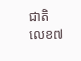ជាតិលេខ៧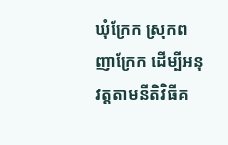ឃុំក្រែក ស្រុកពញាក្រែក ដើម្បីអនុវត្តតាមនីតិវិធីគ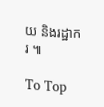យ និងរដ្ឋាករ ៕

To Top